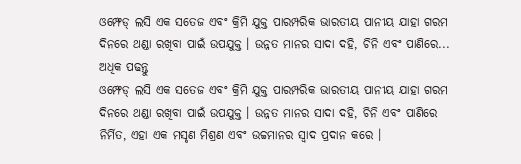ଓମ୍ଫେଡ୍ ଲସି ଏକ ସତେଜ ଏବଂ କ୍ରିମି ଯୁକ୍ତ ପାରମ୍ପରିକ ଭାରତୀୟ ପାନୀୟ ଯାହା ଗରମ ଦିନରେ ଥଣ୍ଡା ରଖିବା ପାଇଁ ଉପଯୁକ୍ତ । ଉନ୍ନତ ମାନର ସାଦା ଦହି, ଚିନି ଏବଂ ପାଣିରେ... ଅଧିକ ପଢନ୍ତୁ
ଓମ୍ଫେଡ୍ ଲସି ଏକ ସତେଜ ଏବଂ କ୍ରିମି ଯୁକ୍ତ ପାରମ୍ପରିକ ଭାରତୀୟ ପାନୀୟ ଯାହା ଗରମ ଦିନରେ ଥଣ୍ଡା ରଖିବା ପାଇଁ ଉପଯୁକ୍ତ । ଉନ୍ନତ ମାନର ସାଦା ଦହି, ଚିନି ଏବଂ ପାଣିରେ ନିର୍ମିତ, ଏହା ଏକ ମସୃଣ ମିଶ୍ରଣ ଏବଂ ଉଚ୍ଚମାନର ସ୍ୱାଦ ପ୍ରଦାନ କରେ ।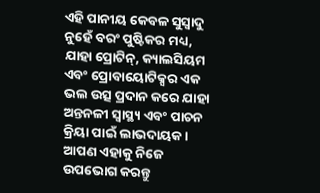ଏହି ପାନୀୟ କେବଳ ସୁସ୍ୱାଦୁ ନୁହେଁ ବରଂ ପୁଷ୍ଟିକର ମଧ୍ୟ, ଯାହା ପ୍ରୋଟିନ୍, କ୍ୟାଲସିୟମ ଏବଂ ପ୍ରୋବାୟୋଟିକ୍ସର ଏକ ଭଲ ଉତ୍ସ ପ୍ରଦାନ କରେ ଯାହା ଅନ୍ତନଳୀ ସ୍ୱାସ୍ଥ୍ୟ ଏବଂ ପାଚନ କ୍ରିୟା ପାଇଁ ଲାଭଦାୟକ । ଆପଣ ଏହାକୁ ନିଜେ ଉପଭୋଗ କରନ୍ତୁ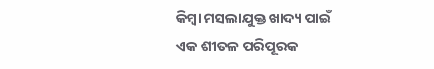କିମ୍ବା ମସଲାଯୁକ୍ତ ଖାଦ୍ୟ ପାଇଁ ଏକ ଶୀତଳ ପରିପୂରକ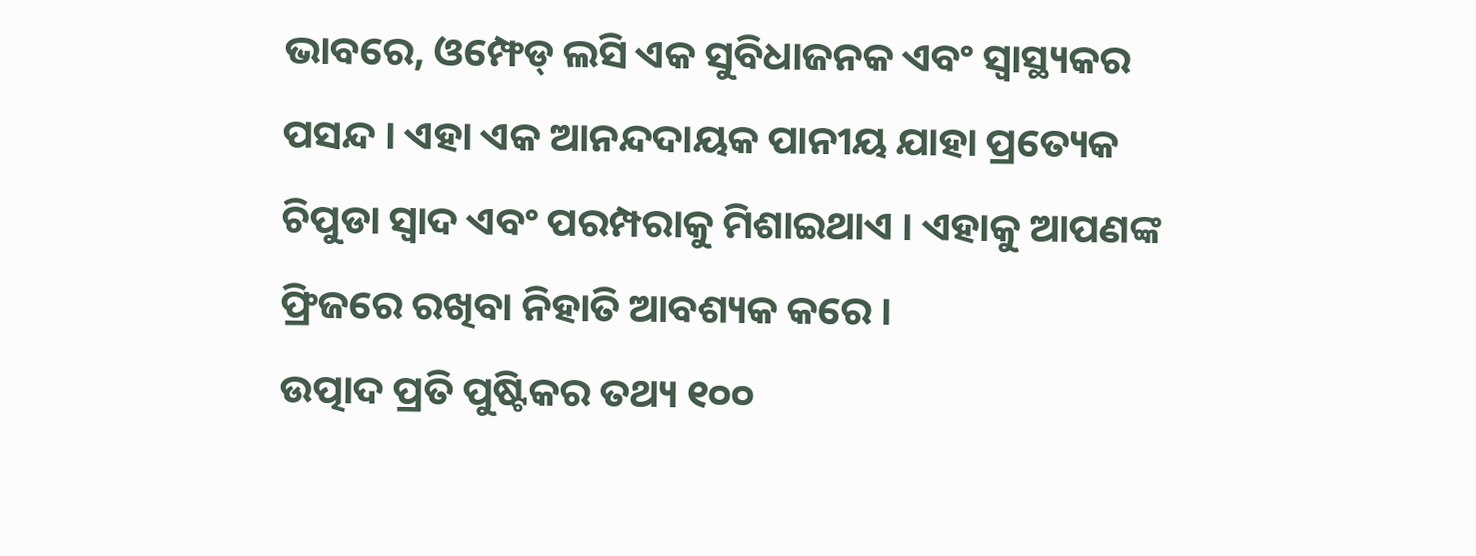ଭାବରେ, ଓମ୍ଫେଡ୍ ଲସି ଏକ ସୁବିଧାଜନକ ଏବଂ ସ୍ୱାସ୍ଥ୍ୟକର ପସନ୍ଦ । ଏହା ଏକ ଆନନ୍ଦଦାୟକ ପାନୀୟ ଯାହା ପ୍ରତ୍ୟେକ ଚିପୁଡା ସ୍ୱାଦ ଏବଂ ପରମ୍ପରାକୁ ମିଶାଇଥାଏ । ଏହାକୁ ଆପଣଙ୍କ ଫ୍ରିଜରେ ରଖିବା ନିହାତି ଆବଶ୍ୟକ କରେ ।
ଉତ୍ପାଦ ପ୍ରତି ପୁଷ୍ଟିକର ତଥ୍ୟ ୧୦୦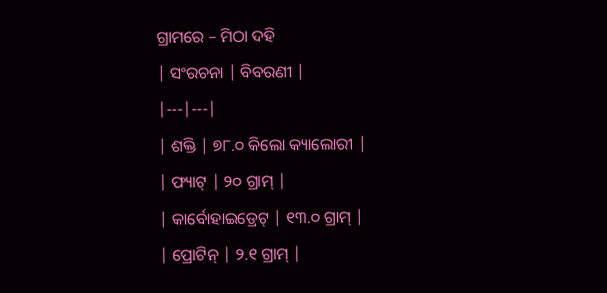ଗ୍ରାମରେ – ମିଠା ଦହି
| ସଂରଚନା | ବିବରଣୀ |
|---|---|
| ଶକ୍ତି | ୭୮.୦ କିଲୋ କ୍ୟାଲୋରୀ |
| ଫ୍ୟାଟ୍ | ୨୦ ଗ୍ରାମ୍ |
| କାର୍ବୋହାଇଡ୍ରେଟ୍ | ୧୩.୦ ଗ୍ରାମ୍ |
| ପ୍ରୋଟିନ୍ | ୨.୧ ଗ୍ରାମ୍ |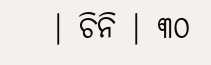| ଚିନି | ୩୦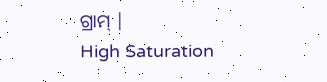ଗ୍ରାମ୍ |
High Saturation